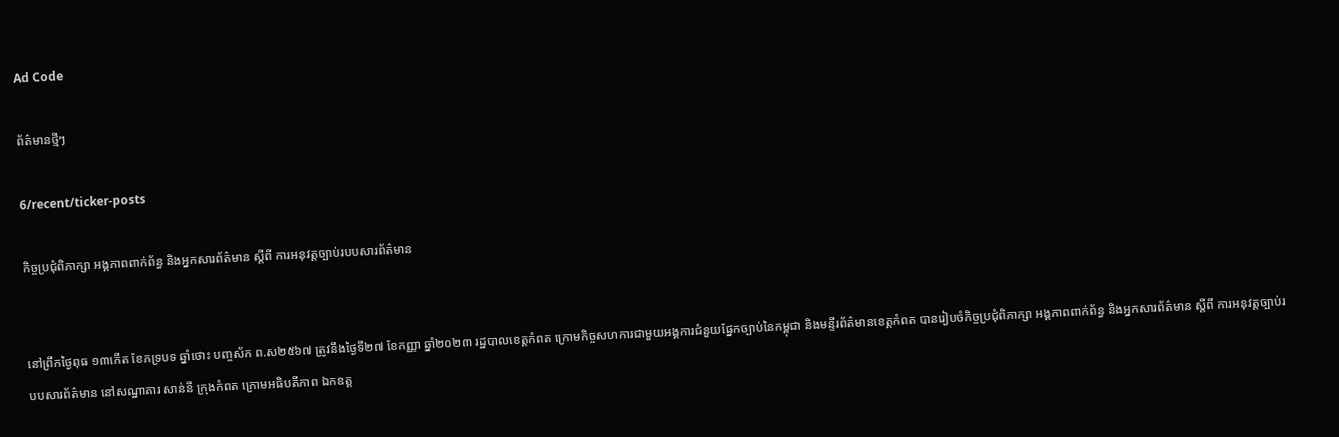Ad Code

ព័ត៌មានថ្មីៗ

6/recent/ticker-posts

កិច្ចប្រជុំពិភាក្សា អង្គភាពពាក់ព័ន្ធ និងអ្នកសារព័ត៌មាន ស្តីពី ការអនុវត្តច្បាប់របបសារព័ត៌មាន


នៅព្រឹកថ្ងៃពុធ ១៣កើត ខែភទ្របទ ឆ្នាំថោះ បញ្ចស័ក ព.ស២៥៦៧ ត្រូវនឹងថ្ងៃទី២៧ ខែកញ្ញា ឆ្នាំ២០២៣ រដ្ឋបាលខេត្តកំពត ក្រោមកិច្ចសហការជាមួយអង្គការជំនួយផ្នែកច្បាប់នៃកម្ពុជា និងមន្ទីរព័ត៌មានខេត្តកំពត បានរៀបចំកិច្ចប្រជុំពិភាក្សា អង្គភាពពាក់ព័ន្ធ និងអ្នកសារព័ត៌មាន ស្តីពី ការអនុវត្តច្បាប់របបសារព័ត៌មាន នៅសណ្ឋាគារ សាន់នី ក្រុងកំពត ក្រោមអធិបតីភាព ឯកឧត្ដ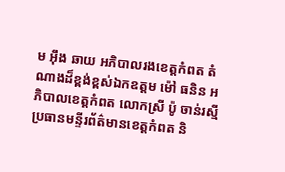ម អុឹង ឆាយ អភិបាលរងខេត្តកំពត តំណាងដ៏ខ្ពង់ខ្ពស់ឯកឧត្ដម ម៉ៅ ធនិន អភិបាលខេត្តកំពត លោកស្រី ប៉ូ ចាន់រស្មី ប្រធានមន្ទីរព័ត៌មានខេត្តកំពត និ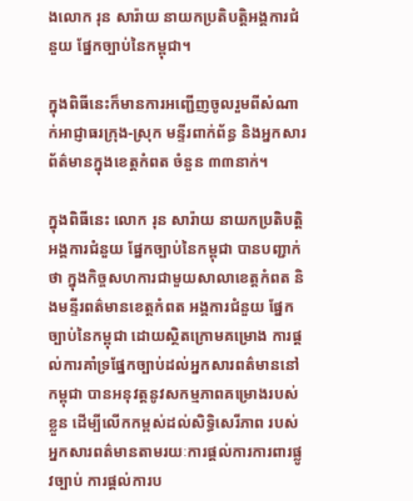ងលោក រុន សារ៉ាយ នាយកប្រតិបត្តិអង្គការជំនួយ ផ្នែកច្បាប់នៃកម្ពុជា។

ក្នុងពិធីនេះក៏មានការអញ្ជើញចូលរួមពីសំណាក់អាជ្ញាធរក្រុង-ស្រុក មន្ទីរពាក់ព័ន្ធ និងអ្នកសារព័ត៌មានក្នុងខេត្តកំពត ចំនួន ៣៣នាក់។

ក្នុងពិធីនេះ លោក រុន សារ៉ាយ នាយកប្រតិបត្តិអង្គការជំនួយ ផ្នែកច្បាប់នៃកម្ពុជា បានបញ្ជាក់ថា ក្នុងកិច្ចសហការជាមួយសាលាខេត្តកំពត និងមន្ទីរពត៌មានខេត្តកំពត អង្គការជំនួយ ផ្នែកច្បាប់នៃកម្ពុជា ដោយស្ថិតក្រោមគម្រោង ការផ្ដល់ការគាំទ្រផ្នែកច្បាប់ដល់អ្នកសារពត៌មាននៅកម្ពុជា បានអនុវត្តនូវសកម្មភាពគម្រោងរបស់ខ្លួន ដើម្បីលើកកម្ពស់ដល់សិទ្ធិសេរីភាព របស់អ្នកសារពត៌មានតាមរយៈការផ្តល់ការការពារផ្លូវច្បាប់ ការផ្តល់ការប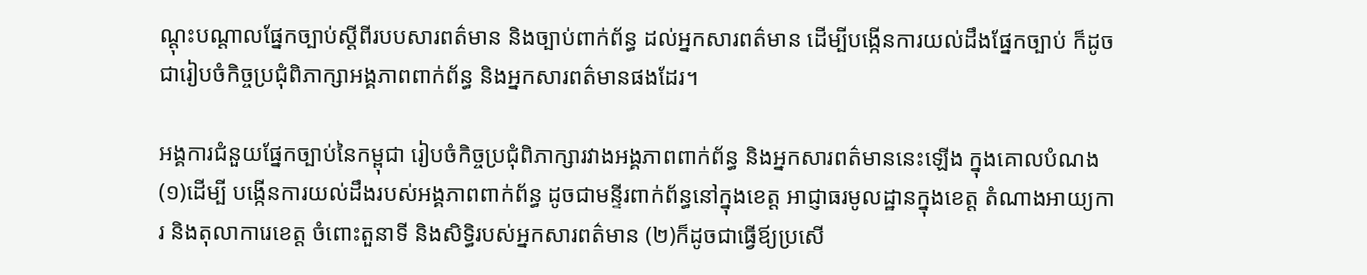ណ្ដុះបណ្ដាលផ្នែកច្បាប់ស្តីពីរបបសារពត៌មាន និងច្បាប់ពាក់ព័ន្ធ ដល់អ្នកសារពត៌មាន ដើម្បីបង្កើនការយល់ដឹងផ្នែកច្បាប់ ក៏ដូចជារៀបចំកិច្ចប្រជុំពិភាក្សាអង្គភាពពាក់ព័ន្ធ និងអ្នកសារពត៌មានផងដែរ។

អង្គការជំនួយផ្នែកច្បាប់នៃកម្ពុជា រៀបចំកិច្ចប្រជុំពិភាក្សារវាងអង្គភាពពាក់ព័ន្ធ និងអ្នកសារពត៌មាននេះឡើង ក្នុងគោលបំណង (១)ដើម្បី បង្កើនការយល់ដឹងរបស់អង្គភាពពាក់ព័ន្ធ ដូចជាមន្ទីរពាក់ព័ន្ធនៅក្នុងខេត្ត អាជ្ញាធរមូលដ្ឋានក្នុងខេត្ត តំណាងអាយ្យការ និងតុលាការេខេត្ត ចំពោះតួនាទី និងសិទ្ធិរបស់អ្នកសារពត៌មាន (២)ក៏ដូចជាធ្វើឪ្យប្រសើ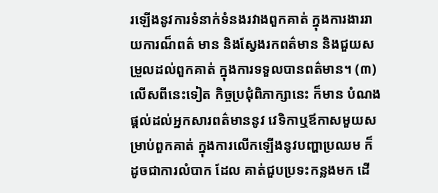រឡើងនូវការទំនាក់ទំនងរវាងពួកគាត់ ក្នុងការងាររាយការណ៏ពត៌ មាន និងស្វែងរកពត៌មាន និងជួយសម្រួលដល់ពួកគាត់ ក្នុងការទទួលបានពត៌មាន។ (៣)លើសពីនេះទៀត កិច្ចប្រជុំពិភាក្សានេះ ក៏មាន បំណងផ្ដល់ដល់អ្នកសារពត៌មាននូវ វេទិកាឬឪកាសមួយសម្រាប់ពួកគាត់ ក្នុងការលើកឡើងនូវបញ្ហាប្រឈម ក៏ដូចជាការលំបាក ដែល គាត់ជួបប្រទះកន្លងមក ដើ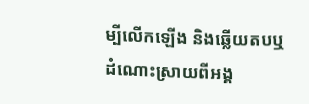ម្បីលើកឡើង និងឆ្លើយតបឬដំណោះស្រាយពីអង្គ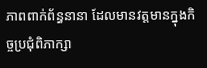ភាពពាក់ព័ន្ធនានា ដែលមានវត្តមានក្នុងកិច្ចប្រជុំពិភាក្សា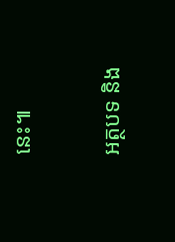នេះ៕

អត្ថបទ និង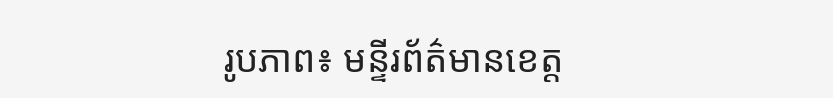រូបភាព៖ មន្ទីរព័ត៌មានខេត្ត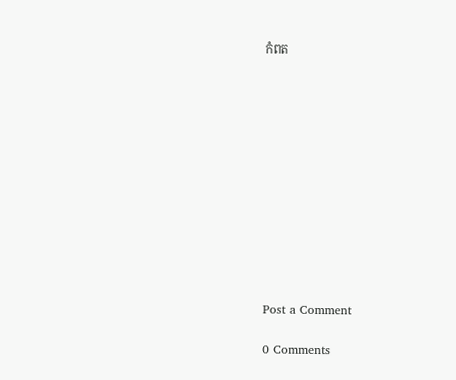កំពត












Post a Comment

0 Comments